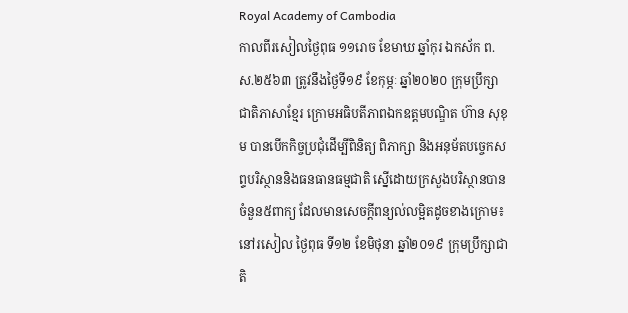Royal Academy of Cambodia
កាលពីរសៀលថ្ងៃពុធ ១១រោច ខែមាឃ ឆ្នាំកុរ ឯកស័ក ព.ស.២៥៦៣ ត្រូវនឹងថ្ងៃទី១៩ ខែកុម្ភៈ ឆ្នាំ២០២០ ក្រុមប្រឹក្សាជាតិភាសាខ្មែរ ក្រោមអធិបតីភាពឯកឧត្តមបណ្ឌិត ហ៊ាន សុខុម បានបើកកិច្ចប្រជុំដើម្បីពិនិត្យ ពិភាក្សា និងអនុម័តបច្ចេកសព្ទបរិស្ថាននិងធនធានធម្មជាតិ ស្នើដោយក្រសួងបរិស្ថានបានចំនួន៥ពាក្យ ដែលមានសេចក្តីពន្យល់លម្អិតដូចខាងក្រោម៖
នៅរសៀល ថ្ងៃពុធ ទី១២ ខែមិថុនា ឆ្នាំ២០១៩ ក្រុមប្រឹក្សាជាតិ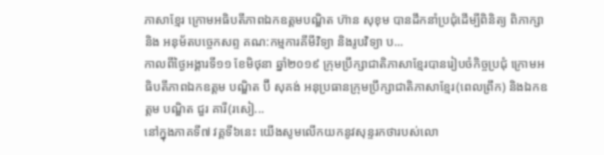ភាសាខ្មែរ ក្រោមអធិបតីភាពឯកឧត្តមបណ្ឌិត ហ៊ាន សុខុម បានដឹកនាំប្រជុំដើម្បីពិនិត្យ ពិភាក្សា និង អនុម័តបច្ចេកសព្ទ គណ:កម្មការគីមីវិទ្យា និងរូបវិទ្យា ប...
កាលពីថ្ងៃអង្គារទី១១ ខែមិថុនា ឆ្នាំ២០១៩ ក្រុមប្រឹក្សាជាតិភាសាខ្មែរបានរៀបចំកិច្ចប្រជុំ ក្រោមអធិបតីភាពឯកឧត្តម បណ្ឌិត ប៊ី សុគង់ អនុប្រធានក្រុមប្រឹក្សាជាតិភាសាខ្មែរ(ពេលព្រឹក) និងឯកឧត្តម បណ្ឌិត ជួរ គារី(រសៀ...
នៅក្នុងភាគទី៧ វគ្គទី៦នេះ យើងសូមលើកយកនូវសុន្ទរកថារបស់លោ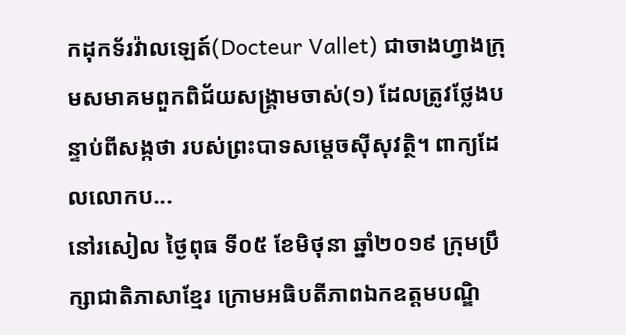កដុកទ័រវ៉ាលឡេត៍(Docteur Vallet) ជាចាងហ្វាងក្រុមសមាគមពួកពិជ័យសង្គ្រាមចាស់(១) ដែលត្រូវថ្លែងបន្ទាប់ពីសង្កថា របស់ព្រះបាទសម្តេចស៊ីសុវត្ថិ។ ពាក្យដែលលោកប...
នៅរសៀល ថ្ងៃពុធ ទី០៥ ខែមិថុនា ឆ្នាំ២០១៩ ក្រុមប្រឹក្សាជាតិភាសាខ្មែរ ក្រោមអធិបតីភាពឯកឧត្តមបណ្ឌិ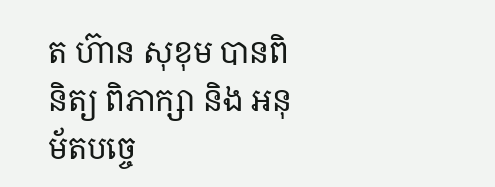ត ហ៊ាន សុខុម បានពិនិត្យ ពិភាក្សា និង អនុម័តបច្ចេ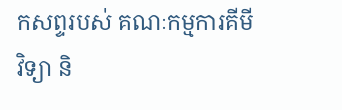កសព្ទរបស់ គណៈកម្មការគីមីវិទ្យា និ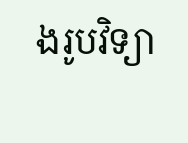ងរូបវិទ្យា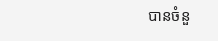បានចំនួ